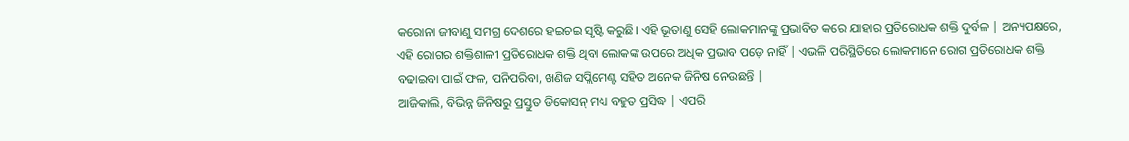କରୋନା ଜୀବାଣୁ ସମଗ୍ର ଦେଶରେ ହଇଚଇ ସୃଷ୍ଟି କରୁଛି। ଏହି ଭୂତାଣୁ ସେହି ଲୋକମାନଙ୍କୁ ପ୍ରଭାବିତ କରେ ଯାହାର ପ୍ରତିରୋଧକ ଶକ୍ତି ଦୁର୍ବଳ | ଅନ୍ୟପକ୍ଷରେ, ଏହି ରୋଗର ଶକ୍ତିଶାଳୀ ପ୍ରତିରୋଧକ ଶକ୍ତି ଥିବା ଲୋକଙ୍କ ଉପରେ ଅଧିକ ପ୍ରଭାବ ପଡ଼େ ନାହିଁ | ଏଭଳି ପରିସ୍ଥିତିରେ ଲୋକମାନେ ରୋଗ ପ୍ରତିରୋଧକ ଶକ୍ତି ବଢାଇବା ପାଇଁ ଫଳ, ପନିପରିବା, ଖଣିଜ ସପ୍ଲିମେଣ୍ଟ ସହିତ ଅନେକ ଜିନିଷ ନେଉଛନ୍ତି |
ଆଜିକାଲି, ବିଭିନ୍ନ ଜିନିଷରୁ ପ୍ରସ୍ତୁତ ଡିକୋସନ୍ ମଧ୍ୟ ବହୁତ ପ୍ରସିଦ୍ଧ | ଏପରି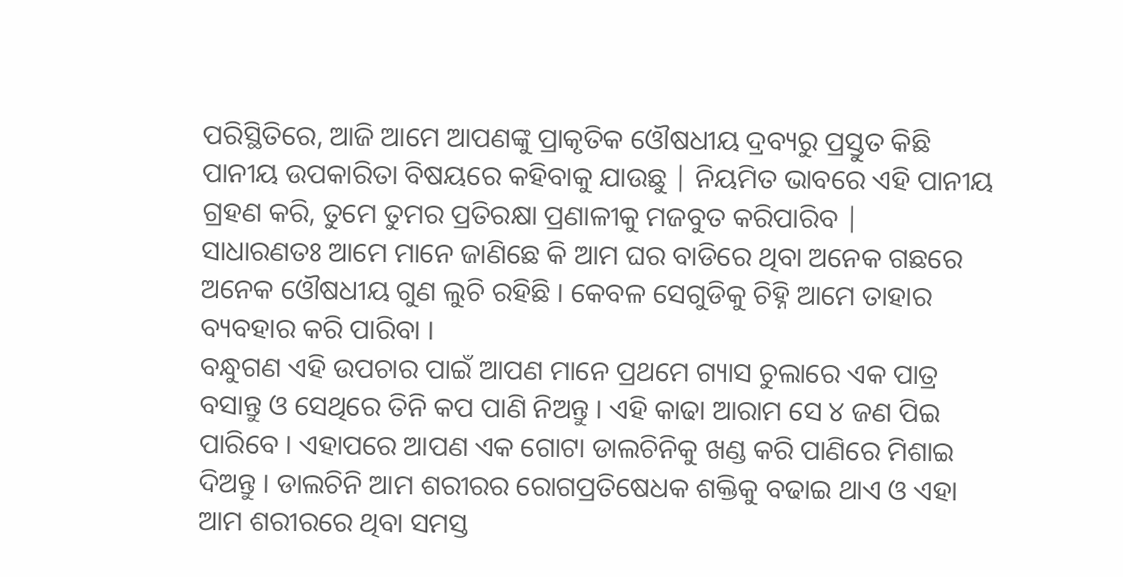ପରିସ୍ଥିତିରେ, ଆଜି ଆମେ ଆପଣଙ୍କୁ ପ୍ରାକୃତିକ ଓୌଷଧୀୟ ଦ୍ରବ୍ୟରୁ ପ୍ରସ୍ତୁତ କିଛି ପାନୀୟ ଉପକାରିତା ବିଷୟରେ କହିବାକୁ ଯାଉଛୁ | ନିୟମିତ ଭାବରେ ଏହି ପାନୀୟ ଗ୍ରହଣ କରି, ତୁମେ ତୁମର ପ୍ରତିରକ୍ଷା ପ୍ରଣାଳୀକୁ ମଜବୁତ କରିପାରିବ |
ସାଧାରଣତଃ ଆମେ ମାନେ ଜାଣିଛେ କି ଆମ ଘର ବାଡିରେ ଥିବା ଅନେକ ଗଛରେ ଅନେକ ଓୌଷଧୀୟ ଗୁଣ ଲୁଚି ରହିଛି । କେବଳ ସେଗୁଡିକୁ ଚିହ୍ନି ଆମେ ତାହାର ବ୍ୟବହାର କରି ପାରିବା ।
ବନ୍ଧୁଗଣ ଏହି ଉପଚାର ପାଇଁ ଆପଣ ମାନେ ପ୍ରଥମେ ଗ୍ୟାସ ଚୁଲାରେ ଏକ ପାତ୍ର ବସାନ୍ତୁ ଓ ସେଥିରେ ତିନି କପ ପାଣି ନିଅନ୍ତୁ । ଏହି କାଢା ଆରାମ ସେ ୪ ଜଣ ପିଇ ପାରିବେ । ଏହାପରେ ଆପଣ ଏକ ଗୋଟା ଡାଲଚିନିକୁ ଖଣ୍ଡ କରି ପାଣିରେ ମିଶାଇ ଦିଅନ୍ତୁ । ଡାଲଚିନି ଆମ ଶରୀରର ରୋଗପ୍ରତିଷେଧକ ଶକ୍ତିକୁ ବଢାଇ ଥାଏ ଓ ଏହା ଆମ ଶରୀରରେ ଥିବା ସମସ୍ତ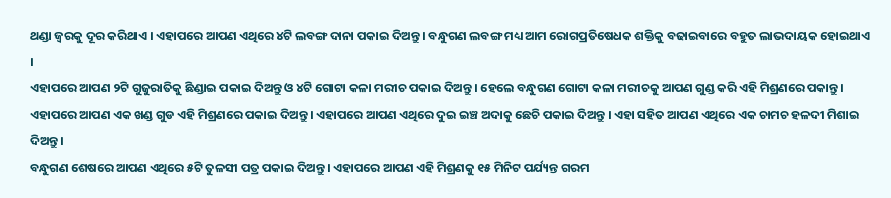ଥଣ୍ଡା ଜ୍ଵରକୁ ଦୂର କରିଥାଏ । ଏହାପରେ ଆପଣ ଏଥିରେ ୪ଟି ଲବଙ୍ଗ ଦାନା ପକାଇ ଦିଅନ୍ତୁ । ବନ୍ଧୁଗଣ ଲବଙ୍ଗ ମଧ୍ୟ ଆମ ରୋଗପ୍ରତିଷେଧକ ଶକ୍ତିକୁ ବଢାଇବାରେ ବହୁତ ଲାଭଦାୟକ ହୋଇଥାଏ ।
ଏହାପରେ ଆପଣ ୨ଟି ଗୁଜୁରାତିକୁ ଛିଣ୍ଡାଇ ପକାଇ ଦିଅନ୍ତୁ ଓ ୪ଟି ଗୋଟା କଳା ମରୀଚ ପକାଇ ଦିଅନ୍ତୁ । ହେଲେ ବନ୍ଧୁଗଣ ଗୋଟା କଳା ମରୀଚକୁ ଆପଣ ଗୁଣ୍ଡ କରି ଏହି ମିଶ୍ରଣରେ ପକାନ୍ତୁ । ଏହାପରେ ଆପଣ ଏକ ଖଣ୍ଡ ଗୁଡ ଏହି ମିଶ୍ରଣରେ ପକାଇ ଦିଅନ୍ତୁ । ଏହାପରେ ଆପଣ ଏଥିରେ ଦୁଇ ଇଞ୍ଚ ଅଦାକୁ ଛେଚି ପକାଇ ଦିଅନ୍ତୁ । ଏହା ସହିତ ଆପଣ ଏଥିରେ ଏକ ଚାମଚ ହଳଦୀ ମିଶାଇ ଦିଅନ୍ତୁ ।
ବନ୍ଧୁଗଣ ଶେଷରେ ଆପଣ ଏଥିରେ ୫ଟି ତୁଳସୀ ପତ୍ର ପକାଇ ଦିଅନ୍ତୁ । ଏହାପରେ ଆପଣ ଏହି ମିଶ୍ରଣକୁ ୧୫ ମିନିଟ ପର୍ଯ୍ୟନ୍ତ ଗରମ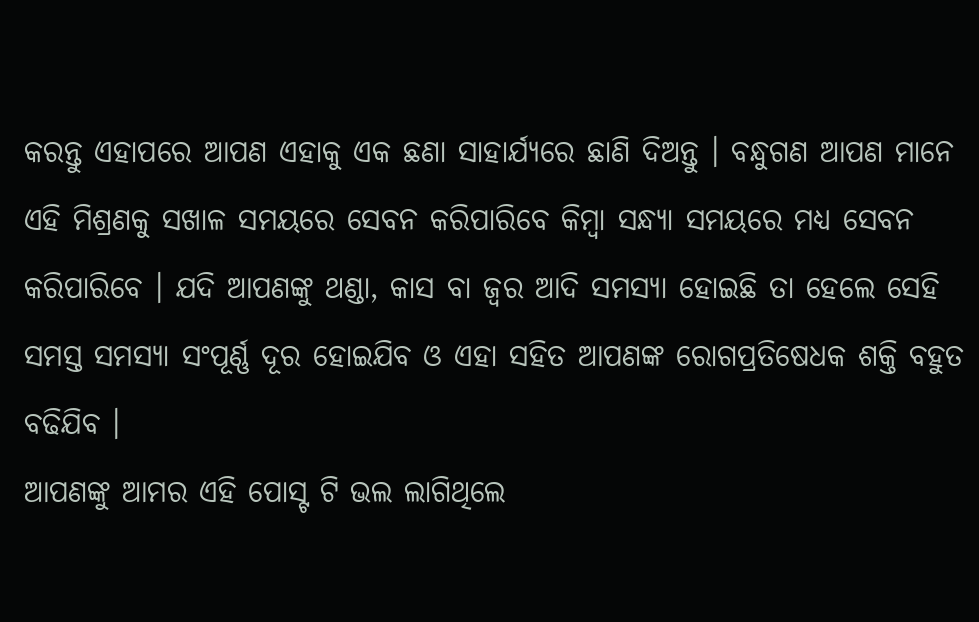କରନ୍ତୁ ଏହାପରେ ଆପଣ ଏହାକୁ ଏକ ଛଣା ସାହାର୍ଯ୍ୟରେ ଛାଣି ଦିଅନ୍ତୁ । ବନ୍ଧୁଗଣ ଆପଣ ମାନେ ଏହି ମିଶ୍ରଣକୁ ସଖାଳ ସମୟରେ ସେବନ କରିପାରିବେ କିମ୍ବା ସନ୍ଧ୍ୟା ସମୟରେ ମଧ୍ୟ ସେବନ କରିପାରିବେ । ଯଦି ଆପଣଙ୍କୁ ଥଣ୍ଡା, କାସ ବା ଜ୍ଵର ଆଦି ସମସ୍ୟା ହୋଇଛି ତା ହେଲେ ସେହି ସମସ୍ତ ସମସ୍ୟା ସଂପୂର୍ଣ୍ଣ ଦୂର ହୋଇଯିବ ଓ ଏହା ସହିତ ଆପଣଙ୍କ ରୋଗପ୍ରତିଷେଧକ ଶକ୍ତି ବହୁତ ବଢିଯିବ ।
ଆପଣଙ୍କୁ ଆମର ଏହି ପୋସ୍ଟ ଟି ଭଲ ଲାଗିଥିଲେ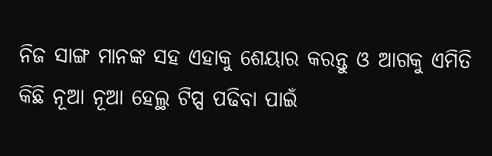ନିଜ ସାଙ୍ଗ ମାନଙ୍କ ସହ ଏହାକୁ ଶେୟାର କରନ୍ତୁ ଓ ଆଗକୁ ଏମିତି କିଛି ନୂଆ ନୂଆ ହେଲ୍ଥ ଟିପ୍ସ ପଢିବା ପାଇଁ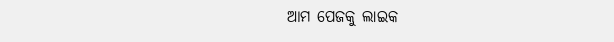ଆମ ପେଜକୁ ଲାଇକ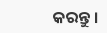କରନ୍ତୁ ।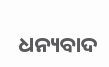ଧନ୍ୟବାଦ